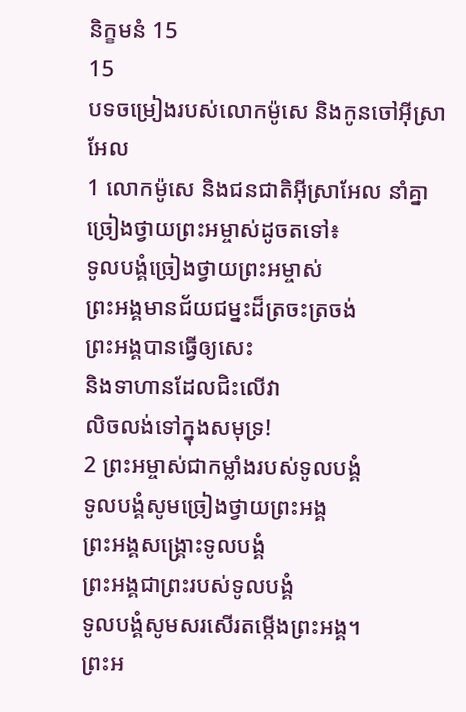និក្ខមនំ 15
15
បទចម្រៀងរបស់លោកម៉ូសេ និងកូនចៅអ៊ីស្រាអែល
1 លោកម៉ូសេ និងជនជាតិអ៊ីស្រាអែល នាំគ្នាច្រៀងថ្វាយព្រះអម្ចាស់ដូចតទៅ៖
ទូលបង្គំច្រៀងថ្វាយព្រះអម្ចាស់
ព្រះអង្គមានជ័យជម្នះដ៏ត្រចះត្រចង់
ព្រះអង្គបានធ្វើឲ្យសេះ
និងទាហានដែលជិះលើវា
លិចលង់ទៅក្នុងសមុទ្រ!
2 ព្រះអម្ចាស់ជាកម្លាំងរបស់ទូលបង្គំ
ទូលបង្គំសូមច្រៀងថ្វាយព្រះអង្គ
ព្រះអង្គសង្គ្រោះទូលបង្គំ
ព្រះអង្គជាព្រះរបស់ទូលបង្គំ
ទូលបង្គំសូមសរសើរតម្កើងព្រះអង្គ។
ព្រះអ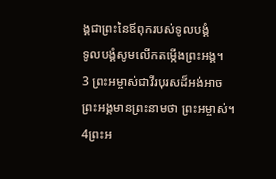ង្គជាព្រះនៃឪពុករបស់ទូលបង្គំ
ទូលបង្គំសូមលើកតម្កើងព្រះអង្គ។
3 ព្រះអម្ចាស់ជាវីរបុរសដ៏អង់អាច
ព្រះអង្គមានព្រះនាមថា ព្រះអម្ចាស់។
4ព្រះអ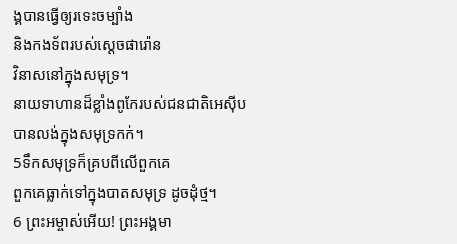ង្គបានធ្វើឲ្យរទេះចម្បាំង
និងកងទ័ពរបស់ស្ដេចផារ៉ោន
វិនាសនៅក្នុងសមុទ្រ។
នាយទាហានដ៏ខ្លាំងពូកែរបស់ជនជាតិអេស៊ីប
បានលង់ក្នុងសមុទ្រកក់។
5ទឹកសមុទ្រក៏គ្របពីលើពួកគេ
ពួកគេធ្លាក់ទៅក្នុងបាតសមុទ្រ ដូចដុំថ្ម។
6 ព្រះអម្ចាស់អើយ! ព្រះអង្គមា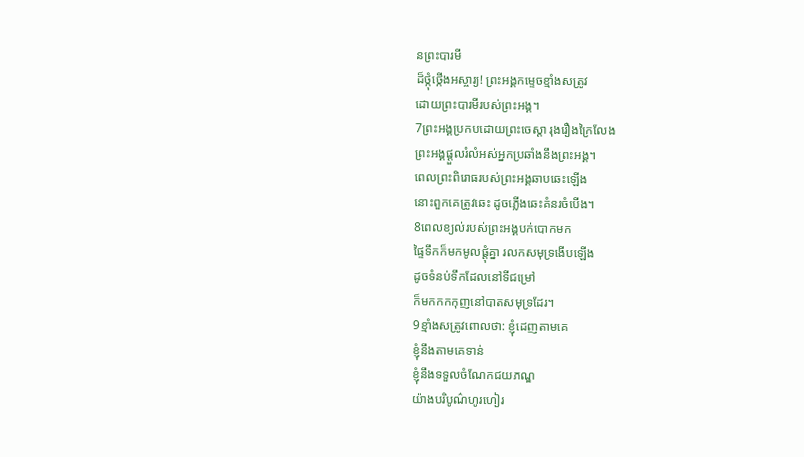នព្រះបារមី
ដ៏ថ្កុំថ្កើងអស្ចារ្យ! ព្រះអង្គកម្ទេចខ្មាំងសត្រូវ
ដោយព្រះបារមីរបស់ព្រះអង្គ។
7ព្រះអង្គប្រកបដោយព្រះចេស្ដា រុងរឿងក្រៃលែង
ព្រះអង្គផ្ដួលរំលំអស់អ្នកប្រឆាំងនឹងព្រះអង្គ។
ពេលព្រះពិរោធរបស់ព្រះអង្គឆាបឆេះឡើង
នោះពួកគេត្រូវឆេះ ដូចភ្លើងឆេះគំនរចំបើង។
8ពេលខ្យល់របស់ព្រះអង្គបក់បោកមក
ផ្ទៃទឹកក៏មកមូលផ្ដុំគ្នា រលកសមុទ្រងើបឡើង
ដូចទំនប់ទឹកដែលនៅទីជម្រៅ
ក៏មកកកកុញនៅបាតសមុទ្រដែរ។
9ខ្មាំងសត្រូវពោលថា: ខ្ញុំដេញតាមគេ
ខ្ញុំនឹងតាមគេទាន់
ខ្ញុំនឹងទទួលចំណែកជយភណ្ឌ
យ៉ាងបរិបូណ៌ហូរហៀរ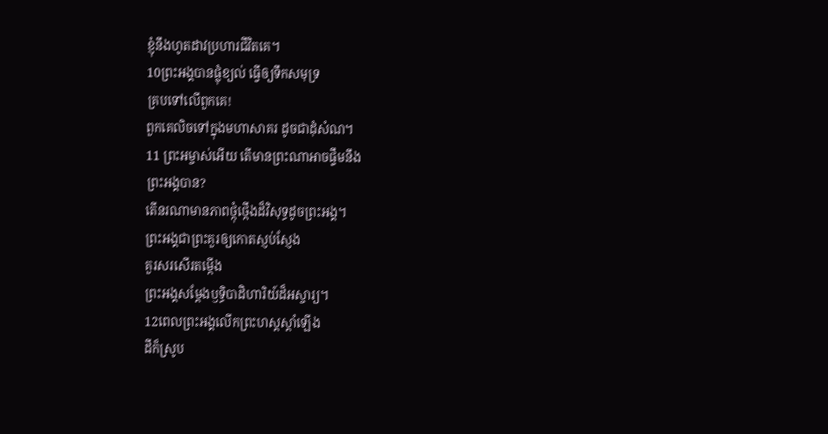ខ្ញុំនឹងហូតដាវប្រហារជីវិតគេ។
10ព្រះអង្គបានផ្លុំខ្យល់ ធ្វើឲ្យទឹកសមុទ្រ
គ្របទៅលើពួកគេ!
ពួកគេលិចទៅក្នុងមហាសាគរ ដូចជាដុំសំណ។
11 ព្រះអម្ចាស់អើយ តើមានព្រះណាអាចផ្ទឹមនឹង
ព្រះអង្គបាន?
តើនរណាមានភាពថ្កុំថ្កើងដ៏វិសុទ្ធដូចព្រះអង្គ។
ព្រះអង្គជាព្រះគួរឲ្យកោតស្ញប់ស្ញែង
គួរសរសើរតម្កើង
ព្រះអង្គសម្តែងឫទ្ធិបាដិហារិយ៍ដ៏អស្ចារ្យ។
12ពេលព្រះអង្គលើកព្រះហស្ដស្ដាំឡើង
ដីក៏ស្រូប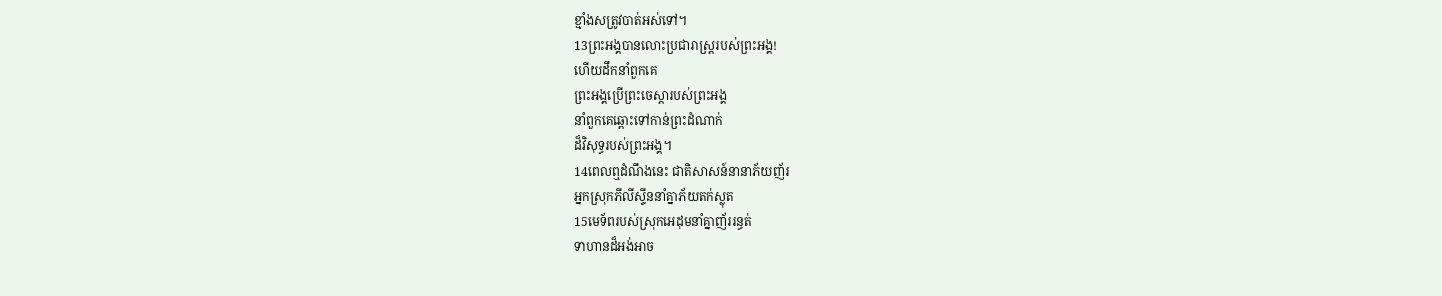ខ្មាំងសត្រូវបាត់អស់ទៅ។
13ព្រះអង្គបានលោះប្រជារាស្ត្ររបស់ព្រះអង្គ!
ហើយដឹកនាំពួកគេ
ព្រះអង្គប្រើព្រះចេស្ដារបស់ព្រះអង្គ
នាំពួកគេឆ្ពោះទៅកាន់ព្រះដំណាក់
ដ៏វិសុទ្ធរបស់ព្រះអង្គ។
14ពេលឮដំណឹងនេះ ជាតិសាសន៍នានាភ័យញ័រ
អ្នកស្រុកភីលីស្ទីននាំគ្នាភ័យតក់ស្លុត
15មេទ័ពរបស់ស្រុកអេដុមនាំគ្នាញ័ររន្ធត់
ទាហានដ៏អង់អាច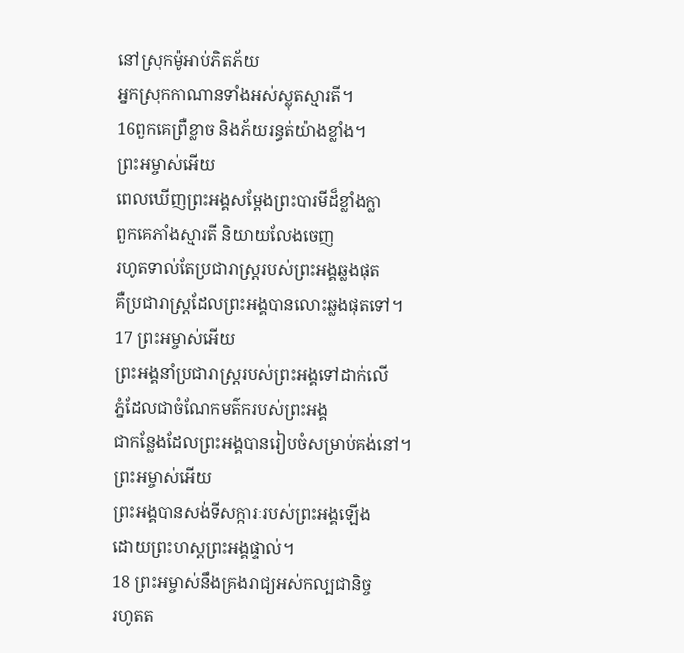នៅស្រុកម៉ូអាប់ភិតភ័យ
អ្នកស្រុកកាណានទាំងអស់ស្លុតស្មារតី។
16ពួកគេព្រឺខ្លាច និងភ័យរន្ធត់យ៉ាងខ្លាំង។
ព្រះអម្ចាស់អើយ
ពេលឃើញព្រះអង្គសម្តែងព្រះបារមីដ៏ខ្លាំងក្លា
ពួកគេភាំងស្មារតី និយាយលែងចេញ
រហូតទាល់តែប្រជារាស្ត្ររបស់ព្រះអង្គឆ្លងផុត
គឺប្រជារាស្ត្រដែលព្រះអង្គបានលោះឆ្លងផុតទៅ។
17 ព្រះអម្ចាស់អើយ
ព្រះអង្គនាំប្រជារាស្ត្ររបស់ព្រះអង្គទៅដាក់លើ
ភ្នំដែលជាចំណែកមត៌ករបស់ព្រះអង្គ
ជាកន្លែងដែលព្រះអង្គបានរៀបចំសម្រាប់គង់នៅ។
ព្រះអម្ចាស់អើយ
ព្រះអង្គបានសង់ទីសក្ការៈរបស់ព្រះអង្គឡើង
ដោយព្រះហស្ដព្រះអង្គផ្ទាល់។
18 ព្រះអម្ចាស់នឹងគ្រងរាជ្យអស់កល្បជានិច្ច
រហូតត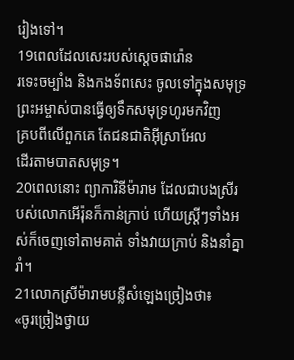រៀងទៅ។
19ពេលដែលសេះរបស់ស្ដេចផារ៉ោន
រទេះចម្បាំង និងកងទ័ពសេះ ចូលទៅក្នុងសមុទ្រ
ព្រះអម្ចាស់បានធ្វើឲ្យទឹកសមុទ្រហូរមកវិញ
គ្របពីលើពួកគេ តែជនជាតិអ៊ីស្រាអែល
ដើរតាមបាតសមុទ្រ។
20ពេលនោះ ព្យាការិនីម៉ារាម ដែលជាបងស្រីរបស់លោកអើរ៉ុនក៏កាន់ក្រាប់ ហើយស្ត្រីៗទាំងអស់ក៏ចេញទៅតាមគាត់ ទាំងវាយក្រាប់ និងនាំគ្នារាំ។
21លោកស្រីម៉ារាមបន្លឺសំឡេងច្រៀងថា៖
«ចូរច្រៀងថ្វាយ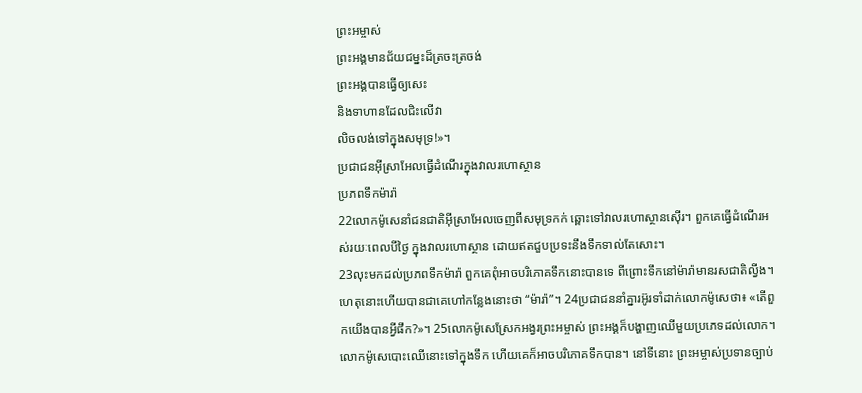ព្រះអម្ចាស់
ព្រះអង្គមានជ័យជម្នះដ៏ត្រចះត្រចង់
ព្រះអង្គបានធ្វើឲ្យសេះ
និងទាហានដែលជិះលើវា
លិចលង់ទៅក្នុងសមុទ្រ!»។
ប្រជាជនអ៊ីស្រាអែលធ្វើដំណើរក្នុងវាលរហោស្ថាន
ប្រភពទឹកម៉ារ៉ា
22លោកម៉ូសេនាំជនជាតិអ៊ីស្រាអែលចេញពីសមុទ្រកក់ ឆ្ពោះទៅវាលរហោស្ថានស៊ើរ។ ពួកគេធ្វើដំណើរអស់រយៈពេលបីថ្ងៃ ក្នុងវាលរហោស្ថាន ដោយឥតជួបប្រទះនឹងទឹកទាល់តែសោះ។
23លុះមកដល់ប្រភពទឹកម៉ារ៉ា ពួកគេពុំអាចបរិភោគទឹកនោះបានទេ ពីព្រោះទឹកនៅម៉ារ៉ាមានរសជាតិល្វីង។ ហេតុនោះហើយបានជាគេហៅកន្លែងនោះថា “ម៉ារ៉ា”។ 24ប្រជាជននាំគ្នារអ៊ូរទាំដាក់លោកម៉ូសេថា៖ «តើពួកយើងបានអ្វីផឹក?»។ 25លោកម៉ូសេស្រែកអង្វរព្រះអម្ចាស់ ព្រះអង្គក៏បង្ហាញឈើមួយប្រភេទដល់លោក។ លោកម៉ូសេបោះឈើនោះទៅក្នុងទឹក ហើយគេក៏អាចបរិភោគទឹកបាន។ នៅទីនោះ ព្រះអម្ចាស់ប្រទានច្បាប់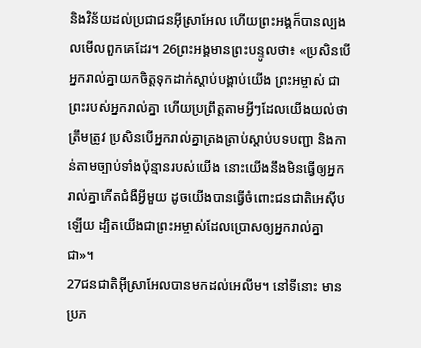និងវិន័យដល់ប្រជាជនអ៊ីស្រាអែល ហើយព្រះអង្គក៏បានល្បងលមើលពួកគេដែរ។ 26ព្រះអង្គមានព្រះបន្ទូលថា៖ «ប្រសិនបើអ្នករាល់គ្នាយកចិត្តទុកដាក់ស្ដាប់បង្គាប់យើង ព្រះអម្ចាស់ ជាព្រះរបស់អ្នករាល់គ្នា ហើយប្រព្រឹត្តតាមអ្វីៗដែលយើងយល់ថាត្រឹមត្រូវ ប្រសិនបើអ្នករាល់គ្នាត្រងត្រាប់ស្ដាប់បទបញ្ជា និងកាន់តាមច្បាប់ទាំងប៉ុន្មានរបស់យើង នោះយើងនឹងមិនធ្វើឲ្យអ្នករាល់គ្នាកើតជំងឺអ្វីមួយ ដូចយើងបានធ្វើចំពោះជនជាតិអេស៊ីបឡើយ ដ្បិតយើងជាព្រះអម្ចាស់ដែលប្រោសឲ្យអ្នករាល់គ្នាជា»។
27ជនជាតិអ៊ីស្រាអែលបានមកដល់អេលីម។ នៅទីនោះ មានប្រភ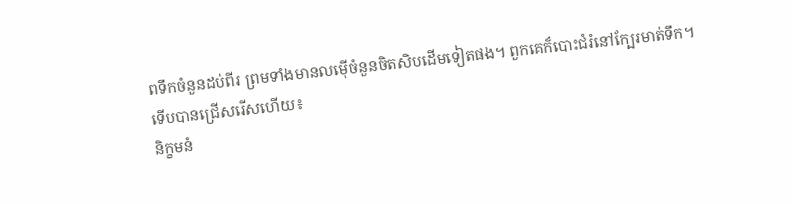ពទឹកចំនួនដប់ពីរ ព្រមទាំងមានលម៉ើចំនួនចិតសិបដើមទៀតផង។ ពួកគេក៏បោះជំរំនៅក្បែរមាត់ទឹក។
ទើបបានជ្រើសរើសហើយ៖
និក្ខមនំ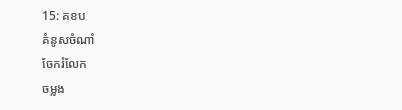15: គខប
គំនូសចំណាំ
ចែករំលែក
ចម្លង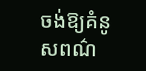ចង់ឱ្យគំនូសពណ៌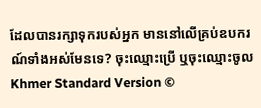ដែលបានរក្សាទុករបស់អ្នក មាននៅលើគ្រប់ឧបករណ៍ទាំងអស់មែនទេ? ចុះឈ្មោះប្រើ ឬចុះឈ្មោះចូល
Khmer Standard Version ©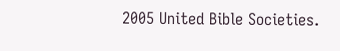2005 United Bible Societies.